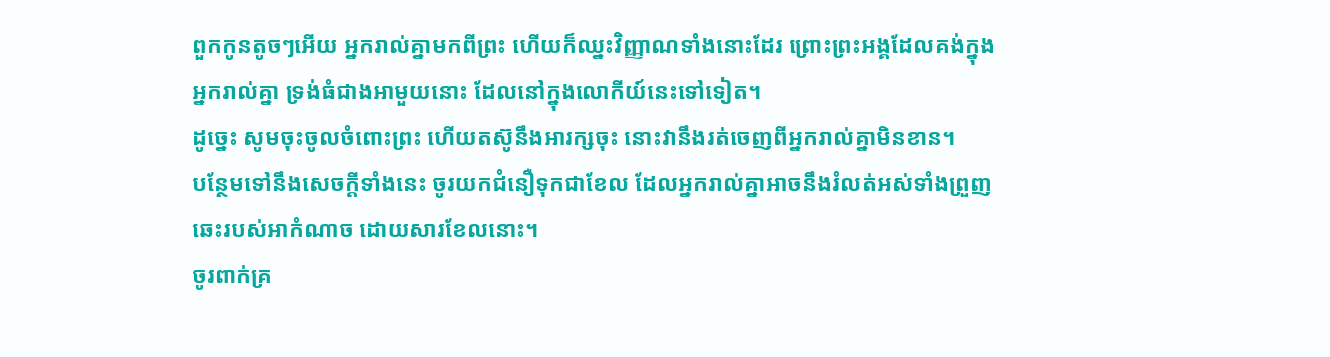ពួកកូនតូចៗអើយ អ្នករាល់គ្នាមកពីព្រះ ហើយក៏ឈ្នះវិញ្ញាណទាំងនោះដែរ ព្រោះព្រះអង្គដែលគង់ក្នុងអ្នករាល់គ្នា ទ្រង់ធំជាងអាមួយនោះ ដែលនៅក្នុងលោកីយ៍នេះទៅទៀត។
ដូច្នេះ សូមចុះចូលចំពោះព្រះ ហើយតស៊ូនឹងអារក្សចុះ នោះវានឹងរត់ចេញពីអ្នករាល់គ្នាមិនខាន។
បន្ថែមទៅនឹងសេចក្ដីទាំងនេះ ចូរយកជំនឿទុកជាខែល ដែលអ្នករាល់គ្នាអាចនឹងរំលត់អស់ទាំងព្រួញឆេះរបស់អាកំណាច ដោយសារខែលនោះ។
ចូរពាក់គ្រ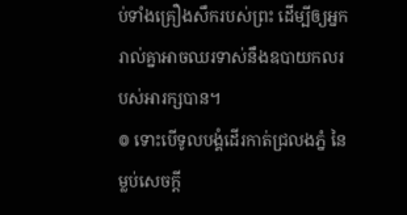ប់ទាំងគ្រឿងសឹករបស់ព្រះ ដើម្បីឲ្យអ្នករាល់គ្នាអាចឈរទាស់នឹងឧបាយកលរបស់អារក្សបាន។
៙ ទោះបើទូលបង្គំដើរកាត់ជ្រលងភ្នំ នៃម្លប់សេចក្ដី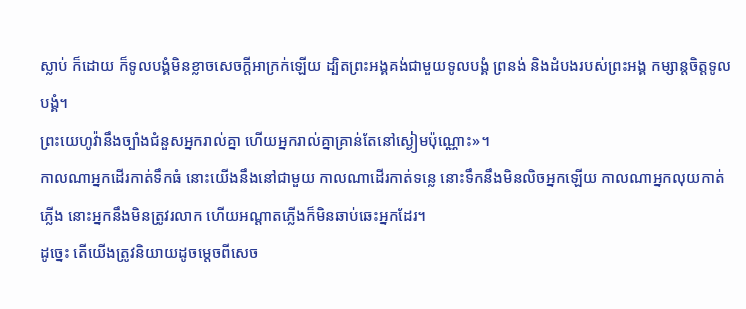ស្លាប់ ក៏ដោយ ក៏ទូលបង្គំមិនខ្លាចសេចក្ដីអាក្រក់ឡើយ ដ្បិតព្រះអង្គគង់ជាមួយទូលបង្គំ ព្រនង់ និងដំបងរបស់ព្រះអង្គ កម្សាន្តចិត្តទូលបង្គំ។
ព្រះយេហូវ៉ានឹងច្បាំងជំនួសអ្នករាល់គ្នា ហើយអ្នករាល់គ្នាគ្រាន់តែនៅស្ងៀមប៉ុណ្ណោះ»។
កាលណាអ្នកដើរកាត់ទឹកធំ នោះយើងនឹងនៅជាមួយ កាលណាដើរកាត់ទន្លេ នោះទឹកនឹងមិនលិចអ្នកឡើយ កាលណាអ្នកលុយកាត់ភ្លើង នោះអ្នកនឹងមិនត្រូវរលាក ហើយអណ្ដាតភ្លើងក៏មិនឆាប់ឆេះអ្នកដែរ។
ដូច្នេះ តើយើងត្រូវនិយាយដូចម្តេចពីសេច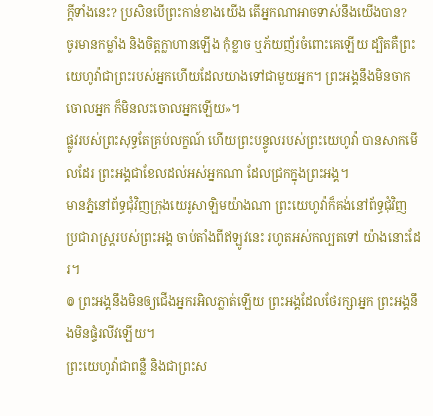ក្តីទាំងនេះ? ប្រសិនបើព្រះកាន់ខាងយើង តើអ្នកណាអាចទាស់នឹងយើងបាន?
ចូរមានកម្លាំង និងចិត្តក្លាហានឡើង កុំខ្លាច ឬភ័យញ័រចំពោះគេឡើយ ដ្បិតគឺព្រះយេហូវ៉ាជាព្រះរបស់អ្នកហើយដែលយាងទៅជាមួយអ្នក។ ព្រះអង្គនឹងមិនចាកចោលអ្នក ក៏មិនលះចោលអ្នកឡើយ»។
ផ្លូវរបស់ព្រះសុទ្ធតែគ្រប់លក្ខណ៍ ហើយព្រះបន្ទូលរបស់ព្រះយេហូវ៉ា បានសាកមើលដែរ ព្រះអង្គជាខែលដល់អស់អ្នកណា ដែលជ្រកក្នុងព្រះអង្គ។
មានភ្នំនៅព័ទ្ធជុំវិញក្រុងយេរូសាឡិមយ៉ាងណា ព្រះយេហូវ៉ាក៏គង់នៅព័ទ្ធជុំវិញ ប្រជារាស្ត្ររបស់ព្រះអង្គ ចាប់តាំងពីឥឡូវនេះ រហូតអស់កល្បតទៅ យ៉ាងនោះដែរ។
៙ ព្រះអង្គនឹងមិនឲ្យជើងអ្នករអិលភ្លាត់ឡើយ ព្រះអង្គដែលថែរក្សាអ្នក ព្រះអង្គនឹងមិនផ្ទំរលីវឡើយ។
ព្រះយេហូវ៉ាជាពន្លឺ និងជាព្រះស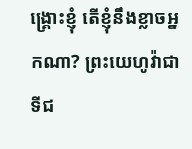ង្គ្រោះខ្ញុំ តើខ្ញុំនឹងខ្លាចអ្នកណា? ព្រះយេហូវ៉ាជាទីជ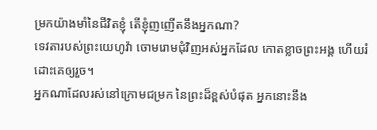ម្រកយ៉ាងមាំនៃជីវិតខ្ញុំ តើខ្ញុំញញើតនឹងអ្នកណា?
ទេវតារបស់ព្រះយេហូវ៉ា ចោមរោមជុំវិញអស់អ្នកដែល កោតខ្លាចព្រះអង្គ ហើយរំដោះគេឲ្យរួច។
អ្នកណាដែលរស់នៅក្រោមជម្រក នៃព្រះដ៏ខ្ពស់បំផុត អ្នកនោះនឹង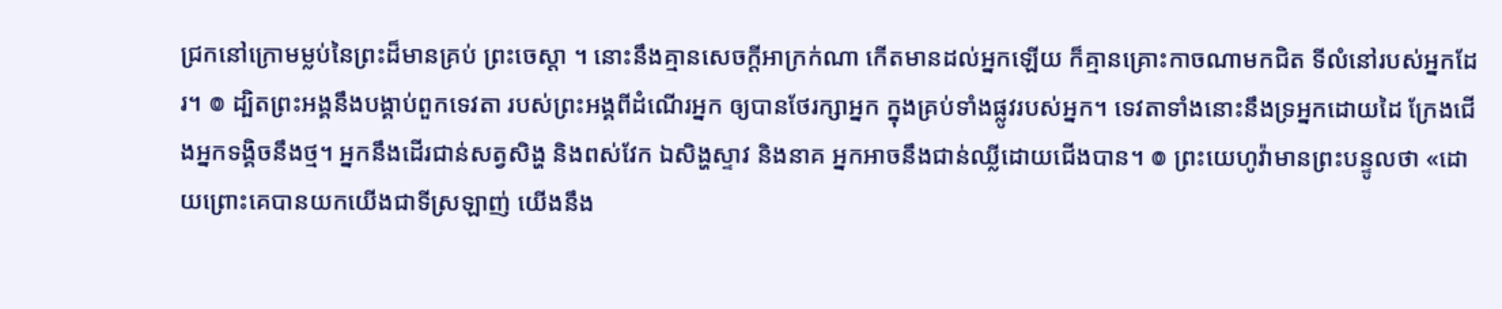ជ្រកនៅក្រោមម្លប់នៃព្រះដ៏មានគ្រប់ ព្រះចេស្តា ។ នោះនឹងគ្មានសេចក្ដីអាក្រក់ណា កើតមានដល់អ្នកឡើយ ក៏គ្មានគ្រោះកាចណាមកជិត ទីលំនៅរបស់អ្នកដែរ។ ៙ ដ្បិតព្រះអង្គនឹងបង្គាប់ពួកទេវតា របស់ព្រះអង្គពីដំណើរអ្នក ឲ្យបានថែរក្សាអ្នក ក្នុងគ្រប់ទាំងផ្លូវរបស់អ្នក។ ទេវតាទាំងនោះនឹងទ្រអ្នកដោយដៃ ក្រែងជើងអ្នកទង្គិចនឹងថ្ម។ អ្នកនឹងដើរជាន់សត្វសិង្ហ និងពស់វែក ឯសិង្ហស្ទាវ និងនាគ អ្នកអាចនឹងជាន់ឈ្លីដោយជើងបាន។ ៙ ព្រះយេហូវ៉ាមានព្រះបន្ទូលថា «ដោយព្រោះគេបានយកយើងជាទីស្រឡាញ់ យើងនឹង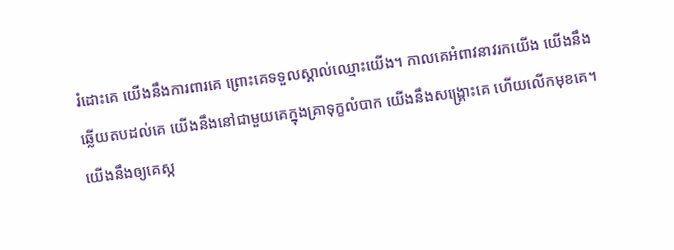រំដោះគេ យើងនឹងការពារគេ ព្រោះគេទទួលស្គាល់ឈ្មោះយើង។ កាលគេអំពាវនាវរកយើង យើងនឹងឆ្លើយតបដល់គេ យើងនឹងនៅជាមួយគេក្នុងគ្រាទុក្ខលំបាក យើងនឹងសង្គ្រោះគេ ហើយលើកមុខគេ។ យើងនឹងឲ្យគេស្ក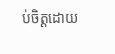ប់ចិត្តដោយ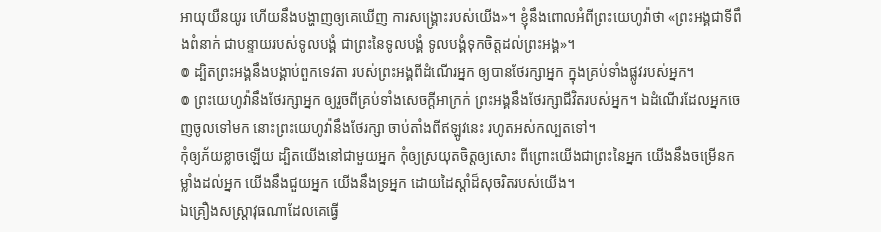អាយុយឺនយូរ ហើយនឹងបង្ហាញឲ្យគេឃើញ ការសង្គ្រោះរបស់យើង»។ ខ្ញុំនឹងពោលអំពីព្រះយេហូវ៉ាថា «ព្រះអង្គជាទីពឹងពំនាក់ ជាបន្ទាយរបស់ទូលបង្គំ ជាព្រះនៃទូលបង្គំ ទូលបង្គំទុកចិត្តដល់ព្រះអង្គ»។
៙ ដ្បិតព្រះអង្គនឹងបង្គាប់ពួកទេវតា របស់ព្រះអង្គពីដំណើរអ្នក ឲ្យបានថែរក្សាអ្នក ក្នុងគ្រប់ទាំងផ្លូវរបស់អ្នក។
៙ ព្រះយេហូវ៉ានឹងថែរក្សាអ្នក ឲ្យរួចពីគ្រប់ទាំងសេចក្ដីអាក្រក់ ព្រះអង្គនឹងថែរក្សាជីវិតរបស់អ្នក។ ឯដំណើរដែលអ្នកចេញចូលទៅមក នោះព្រះយេហូវ៉ានឹងថែរក្សា ចាប់តាំងពីឥឡូវនេះ រហូតអស់កល្បតទៅ។
កុំឲ្យភ័យខ្លាចឡើយ ដ្បិតយើងនៅជាមួយអ្នក កុំឲ្យស្រយុតចិត្តឲ្យសោះ ពីព្រោះយើងជាព្រះនៃអ្នក យើងនឹងចម្រើនកម្លាំងដល់អ្នក យើងនឹងជួយអ្នក យើងនឹងទ្រអ្នក ដោយដៃស្តាំដ៏សុចរិតរបស់យើង។
ឯគ្រឿងសស្ត្រាវុធណាដែលគេធ្វើ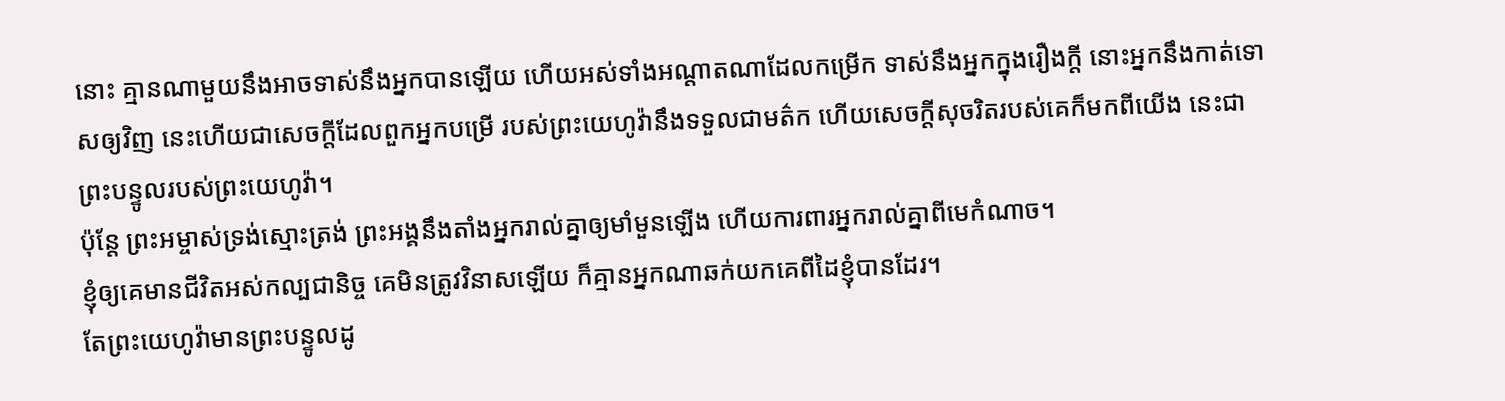នោះ គ្មានណាមួយនឹងអាចទាស់នឹងអ្នកបានឡើយ ហើយអស់ទាំងអណ្ដាតណាដែលកម្រើក ទាស់នឹងអ្នកក្នុងរឿងក្តី នោះអ្នកនឹងកាត់ទោសឲ្យវិញ នេះហើយជាសេចក្ដីដែលពួកអ្នកបម្រើ របស់ព្រះយេហូវ៉ានឹងទទួលជាមត៌ក ហើយសេចក្ដីសុចរិតរបស់គេក៏មកពីយើង នេះជាព្រះបន្ទូលរបស់ព្រះយេហូវ៉ា។
ប៉ុន្ដែ ព្រះអម្ចាស់ទ្រង់ស្មោះត្រង់ ព្រះអង្គនឹងតាំងអ្នករាល់គ្នាឲ្យមាំមួនឡើង ហើយការពារអ្នករាល់គ្នាពីមេកំណាច។
ខ្ញុំឲ្យគេមានជីវិតអស់កល្បជានិច្ច គេមិនត្រូវវិនាសឡើយ ក៏គ្មានអ្នកណាឆក់យកគេពីដៃខ្ញុំបានដែរ។
តែព្រះយេហូវ៉ាមានព្រះបន្ទូលដូ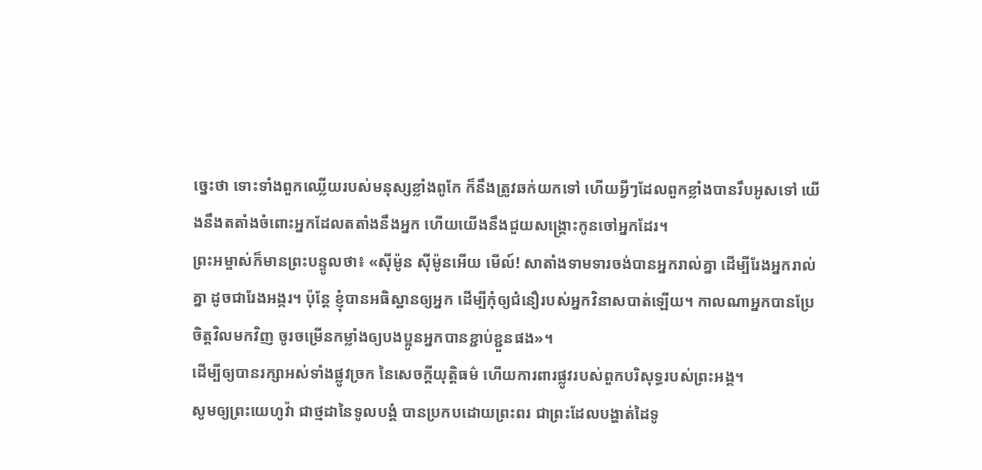ច្នេះថា ទោះទាំងពួកឈ្លើយរបស់មនុស្សខ្លាំងពូកែ ក៏នឹងត្រូវឆក់យកទៅ ហើយអ្វីៗដែលពួកខ្លាំងបានរឹបអូសទៅ យើងនឹងតតាំងចំពោះអ្នកដែលតតាំងនឹងអ្នក ហើយយើងនឹងជួយសង្គ្រោះកូនចៅអ្នកដែរ។
ព្រះអម្ចាស់ក៏មានព្រះបន្ទូលថា៖ «ស៊ីម៉ូន ស៊ីម៉ូនអើយ មើល៍! សាតាំងទាមទារចង់បានអ្នករាល់គ្នា ដើម្បីរែងអ្នករាល់គ្នា ដូចជារែងអង្ករ។ ប៉ុន្តែ ខ្ញុំបានអធិស្ឋានឲ្យអ្នក ដើម្បីកុំឲ្យជំនឿរបស់អ្នកវិនាសបាត់ឡើយ។ កាលណាអ្នកបានប្រែចិត្តវិលមកវិញ ចូរចម្រើនកម្លាំងឲ្យបងប្អូនអ្នកបានខ្ជាប់ខ្ជួនផង»។
ដើម្បីឲ្យបានរក្សាអស់ទាំងផ្លូវច្រក នៃសេចក្ដីយុត្តិធម៌ ហើយការពារផ្លូវរបស់ពួកបរិសុទ្ធរបស់ព្រះអង្គ។
សូមឲ្យព្រះយេហូវ៉ា ជាថ្មដានៃទូលបង្គំ បានប្រកបដោយព្រះពរ ជាព្រះដែលបង្ហាត់ដៃទូ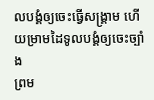លបង្គំឲ្យចេះធ្វើសង្គ្រាម ហើយម្រាមដៃទូលបង្គំឲ្យចេះច្បាំង
ព្រម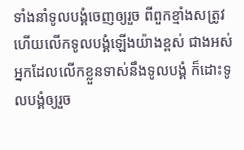ទាំងនាំទូលបង្គំចេញឲ្យរួច ពីពួកខ្មាំងសត្រូវ ហើយលើកទូលបង្គំឡើងយ៉ាងខ្ពស់ ជាងអស់អ្នកដែលលើកខ្លួនទាស់នឹងទូលបង្គំ ក៏ដោះទូលបង្គំឲ្យរួច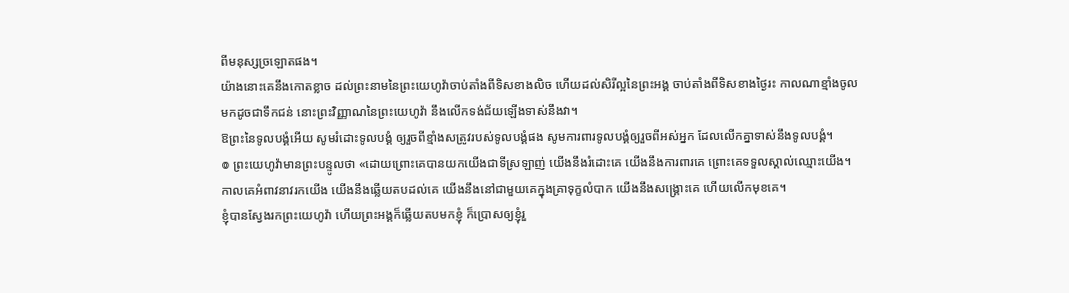ពីមនុស្សច្រឡោតផង។
យ៉ាងនោះគេនឹងកោតខ្លាច ដល់ព្រះនាមនៃព្រះយេហូវ៉ាចាប់តាំងពីទិសខាងលិច ហើយដល់សិរីល្អនៃព្រះអង្គ ចាប់តាំងពីទិសខាងថ្ងៃរះ កាលណាខ្មាំងចូលមកដូចជាទឹកជន់ នោះព្រះវិញ្ញាណនៃព្រះយេហូវ៉ា នឹងលើកទង់ជ័យឡើងទាស់នឹងវា។
ឱព្រះនៃទូលបង្គំអើយ សូមរំដោះទូលបង្គំ ឲ្យរួចពីខ្មាំងសត្រូវរបស់ទូលបង្គំផង សូមការពារទូលបង្គំឲ្យរួចពីអស់អ្នក ដែលលើកគ្នាទាស់នឹងទូលបង្គំ។
៙ ព្រះយេហូវ៉ាមានព្រះបន្ទូលថា «ដោយព្រោះគេបានយកយើងជាទីស្រឡាញ់ យើងនឹងរំដោះគេ យើងនឹងការពារគេ ព្រោះគេទទួលស្គាល់ឈ្មោះយើង។ កាលគេអំពាវនាវរកយើង យើងនឹងឆ្លើយតបដល់គេ យើងនឹងនៅជាមួយគេក្នុងគ្រាទុក្ខលំបាក យើងនឹងសង្គ្រោះគេ ហើយលើកមុខគេ។
ខ្ញុំបានស្វែងរកព្រះយេហូវ៉ា ហើយព្រះអង្គក៏ឆ្លើយតបមកខ្ញុំ ក៏ប្រោសឲ្យខ្ញុំរួ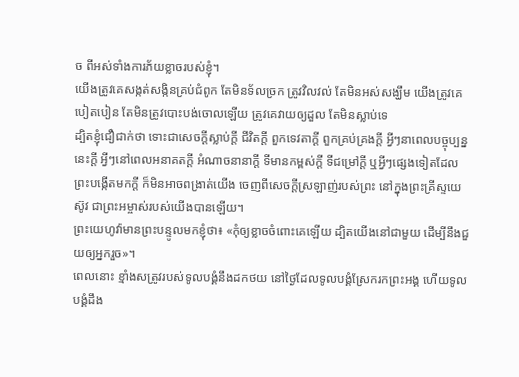ច ពីអស់ទាំងការភ័យខ្លាចរបស់ខ្ញុំ។
យើងត្រូវគេសង្កត់សង្កិនគ្រប់ជំពូក តែមិនទ័លច្រក ត្រូវវិលវល់ តែមិនអស់សង្ឃឹម យើងត្រូវគេបៀតបៀន តែមិនត្រូវបោះបង់ចោលឡើយ ត្រូវគេវាយឲ្យដួល តែមិនស្លាប់ទេ
ដ្បិតខ្ញុំជឿជាក់ថា ទោះជាសេចក្ដីស្លាប់ក្ដី ជីវិតក្ដី ពួកទេវតាក្ដី ពួកគ្រប់គ្រងក្ដី អ្វីៗនាពេលបច្ចុប្បន្ននេះក្ដី អ្វីៗនៅពេលអនាគតក្ដី អំណាចនានាក្ដី ទីមានកម្ពស់ក្ដី ទីជម្រៅក្ដី ឬអ្វីៗផ្សេងទៀតដែលព្រះបង្កើតមកក្តី ក៏មិនអាចពង្រាត់យើង ចេញពីសេចក្តីស្រឡាញ់របស់ព្រះ នៅក្នុងព្រះគ្រីស្ទយេស៊ូវ ជាព្រះអម្ចាស់របស់យើងបានឡើយ។
ព្រះយេហូវ៉ាមានព្រះបន្ទូលមកខ្ញុំថា៖ «កុំឲ្យខ្លាចចំពោះគេឡើយ ដ្បិតយើងនៅជាមួយ ដើម្បីនឹងជួយឲ្យអ្នករួច»។
ពេលនោះ ខ្មាំងសត្រូវរបស់ទូលបង្គំនឹងដកថយ នៅថ្ងៃដែលទូលបង្គំស្រែករកព្រះអង្គ ហើយទូលបង្គំដឹង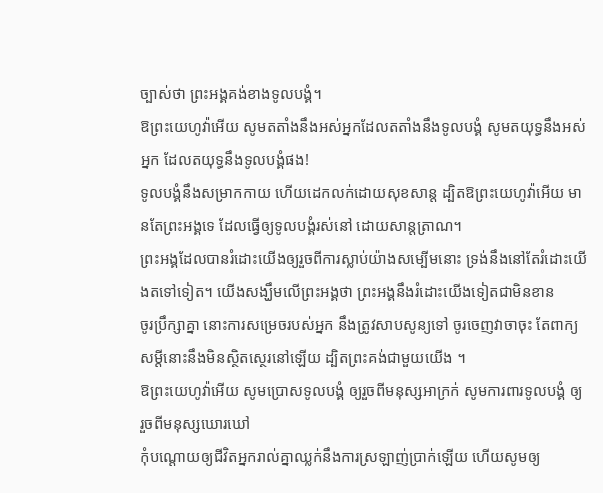ច្បាស់ថា ព្រះអង្គគង់ខាងទូលបង្គំ។
ឱព្រះយេហូវ៉ាអើយ សូមតតាំងនឹងអស់អ្នកដែលតតាំងនឹងទូលបង្គំ សូមតយុទ្ធនឹងអស់អ្នក ដែលតយុទ្ធនឹងទូលបង្គំផង!
ទូលបង្គំនឹងសម្រាកកាយ ហើយដេកលក់ដោយសុខសាន្ត ដ្បិតឱព្រះយេហូវ៉ាអើយ មានតែព្រះអង្គទេ ដែលធ្វើឲ្យទូលបង្គំរស់នៅ ដោយសាន្តត្រាណ។
ព្រះអង្គដែលបានរំដោះយើងឲ្យរួចពីការស្លាប់យ៉ាងសម្បើមនោះ ទ្រង់នឹងនៅតែរំដោះយើងតទៅទៀត។ យើងសង្ឃឹមលើព្រះអង្គថា ព្រះអង្គនឹងរំដោះយើងទៀតជាមិនខាន
ចូរប្រឹក្សាគ្នា នោះការសម្រេចរបស់អ្នក នឹងត្រូវសាបសូន្យទៅ ចូរចេញវាចាចុះ តែពាក្យសម្ដីនោះនឹងមិនស្ថិតស្ថេរនៅឡើយ ដ្បិតព្រះគង់ជាមួយយើង ។
ឱព្រះយេហូវ៉ាអើយ សូមប្រោសទូលបង្គំ ឲ្យរួចពីមនុស្សអាក្រក់ សូមការពារទូលបង្គំ ឲ្យរួចពីមនុស្សឃោរឃៅ
កុំបណ្ដោយឲ្យជីវិតអ្នករាល់គ្នាឈ្លក់នឹងការស្រឡាញ់ប្រាក់ឡើយ ហើយសូមឲ្យ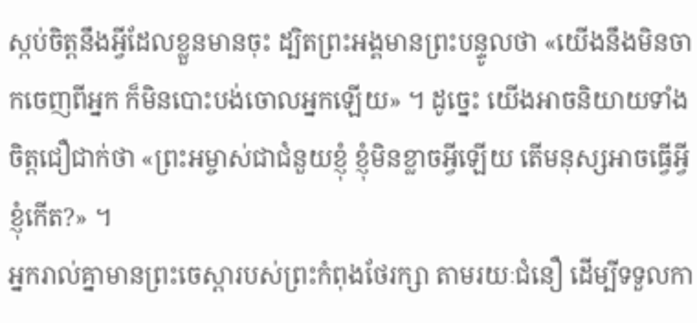ស្កប់ចិត្តនឹងអ្វីដែលខ្លួនមានចុះ ដ្បិតព្រះអង្គមានព្រះបន្ទូលថា «យើងនឹងមិនចាកចេញពីអ្នក ក៏មិនបោះបង់ចោលអ្នកឡើយ» ។ ដូច្នេះ យើងអាចនិយាយទាំងចិត្តជឿជាក់ថា «ព្រះអម្ចាស់ជាជំនួយខ្ញុំ ខ្ញុំមិនខ្លាចអ្វីឡើយ តើមនុស្សអាចធ្វើអ្វីខ្ញុំកើត?» ។
អ្នករាល់គ្នាមានព្រះចេស្តារបស់ព្រះកំពុងថែរក្សា តាមរយៈជំនឿ ដើម្បីទទួលកា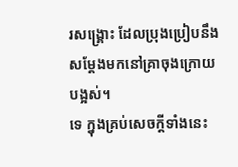រសង្គ្រោះ ដែលប្រុងប្រៀបនឹងសម្តែងមកនៅគ្រាចុងក្រោយបង្អស់។
ទេ ក្នុងគ្រប់សេចក្តីទាំងនេះ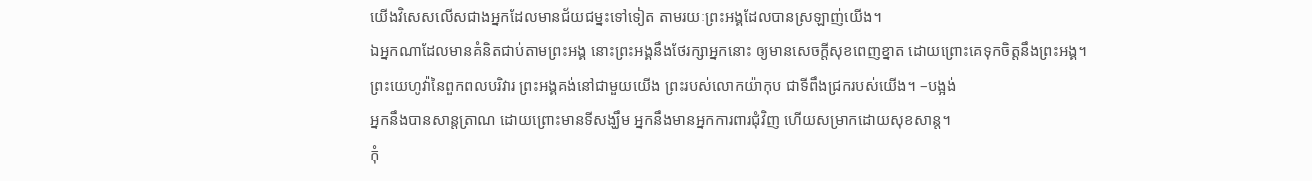យើងវិសេសលើសជាងអ្នកដែលមានជ័យជម្នះទៅទៀត តាមរយៈព្រះអង្គដែលបានស្រឡាញ់យើង។
ឯអ្នកណាដែលមានគំនិតជាប់តាមព្រះអង្គ នោះព្រះអង្គនឹងថែរក្សាអ្នកនោះ ឲ្យមានសេចក្ដីសុខពេញខ្នាត ដោយព្រោះគេទុកចិត្តនឹងព្រះអង្គ។
ព្រះយេហូវ៉ានៃពួកពលបរិវារ ព្រះអង្គគង់នៅជាមួយយើង ព្រះរបស់លោកយ៉ាកុប ជាទីពឹងជ្រករបស់យើង។ –បង្អង់
អ្នកនឹងបានសាន្តត្រាណ ដោយព្រោះមានទីសង្ឃឹម អ្នកនឹងមានអ្នកការពារជុំវិញ ហើយសម្រាកដោយសុខសាន្ត។
កុំ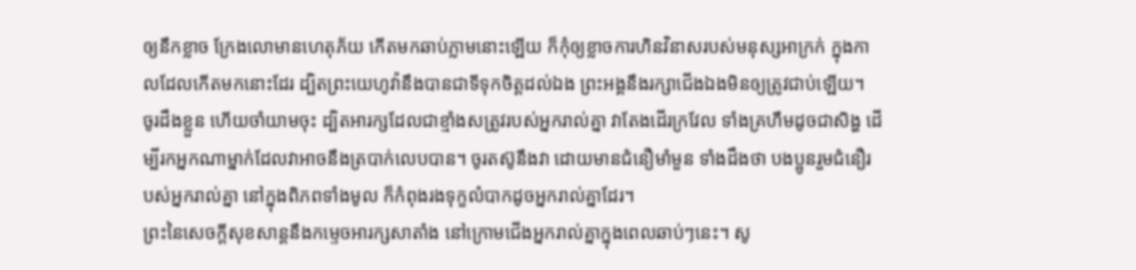ឲ្យនឹកខ្លាច ក្រែងលោមានហេតុភ័យ កើតមកឆាប់ភ្លាមនោះឡើយ ក៏កុំឲ្យខ្លាចការហិនវិនាសរបស់មនុស្សអាក្រក់ ក្នុងកាលដែលកើតមកនោះដែរ ដ្បិតព្រះយេហូវ៉ានឹងបានជាទីទុកចិត្តដល់ឯង ព្រះអង្គនឹងរក្សាជើងឯងមិនឲ្យត្រូវជាប់ឡើយ។
ចូរដឹងខ្លួន ហើយចាំយាមចុះ ដ្បិតអារក្សដែលជាខ្មាំងសត្រូវរបស់អ្នករាល់គ្នា វាតែងដើរក្រវែល ទាំងគ្រហឹមដូចជាសិង្ហ ដើម្បីរកអ្នកណាម្នាក់ដែលវាអាចនឹងត្របាក់លេបបាន។ ចូរតស៊ូនឹងវា ដោយមានជំនឿមាំមួន ទាំងដឹងថា បងប្អូនរួមជំនឿរបស់អ្នករាល់គ្នា នៅក្នុងពិភពទាំងមូល ក៏កំពុងរងទុក្ខលំបាកដូចអ្នករាល់គ្នាដែរ។
ព្រះនៃសេចក្តីសុខសាន្តនឹងកម្ទេចអារក្សសាតាំង នៅក្រោមជើងអ្នករាល់គ្នាក្នុងពេលឆាប់ៗនេះ។ សូ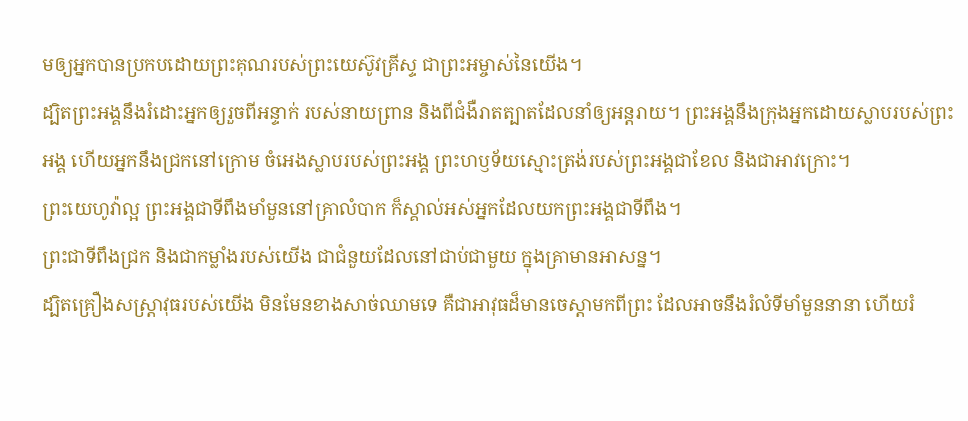មឲ្យអ្នកបានប្រកបដោយព្រះគុណរបស់ព្រះយេស៊ូវគ្រីស្ទ ជាព្រះអម្ចាស់នៃយើង។
ដ្បិតព្រះអង្គនឹងរំដោះអ្នកឲ្យរួចពីអន្ទាក់ របស់នាយព្រាន និងពីជំងឺរាតត្បាតដែលនាំឲ្យអន្តរាយ។ ព្រះអង្គនឹងក្រុងអ្នកដោយស្លាបរបស់ព្រះអង្គ ហើយអ្នកនឹងជ្រកនៅក្រោម ចំអេងស្លាបរបស់ព្រះអង្គ ព្រះហឫទ័យស្មោះត្រង់របស់ព្រះអង្គជាខែល និងជាអាវក្រោះ។
ព្រះយេហូវ៉ាល្អ ព្រះអង្គជាទីពឹងមាំមួននៅគ្រាលំបាក ក៏ស្គាល់អស់អ្នកដែលយកព្រះអង្គជាទីពឹង។
ព្រះជាទីពឹងជ្រក និងជាកម្លាំងរបស់យើង ជាជំនួយដែលនៅជាប់ជាមួយ ក្នុងគ្រាមានអាសន្ន។
ដ្បិតគ្រឿងសស្ត្រាវុធរបស់យើង មិនមែនខាងសាច់ឈាមទេ គឺជាអាវុធដ៏មានចេស្ដាមកពីព្រះ ដែលអាចនឹងរំលំទីមាំមួននានា ហើយរំ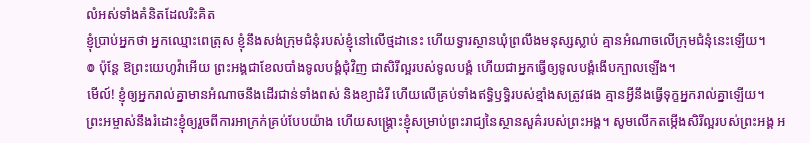លំអស់ទាំងគំនិតដែលរិះគិត
ខ្ញុំប្រាប់អ្នកថា អ្នកឈ្មោះពេត្រុស ខ្ញុំនឹងសង់ក្រុមជំនុំរបស់ខ្ញុំនៅលើថ្មដានេះ ហើយទ្វារស្ថានឃុំព្រលឹងមនុស្សស្លាប់ គ្មានអំណាចលើក្រុមជំនុំនេះឡើយ។
៙ ប៉ុន្តែ ឱព្រះយេហូវ៉ាអើយ ព្រះអង្គជាខែលបាំងទូលបង្គំជុំវិញ ជាសិរីល្អរបស់ទូលបង្គំ ហើយជាអ្នកធ្វើឲ្យទូលបង្គំងើបក្បាលឡើង។
មើល៍! ខ្ញុំឲ្យអ្នករាល់គ្នាមានអំណាចនឹងដើរជាន់ទាំងពស់ និងខ្យាដំរី ហើយលើគ្រប់ទាំងឥទ្ធិឫទ្ធិរបស់ខ្មាំងសត្រូវផង គ្មានអ្វីនឹងធ្វើទុក្ខអ្នករាល់គ្នាឡើយ។
ព្រះអម្ចាស់នឹងរំដោះខ្ញុំឲ្យរួចពីការអាក្រក់គ្រប់បែបយ៉ាង ហើយសង្គ្រោះខ្ញុំសម្រាប់ព្រះរាជ្យនៃស្ថានសួគ៌របស់ព្រះអង្គ។ សូមលើកតម្កើងសិរីល្អរបស់ព្រះអង្គ អ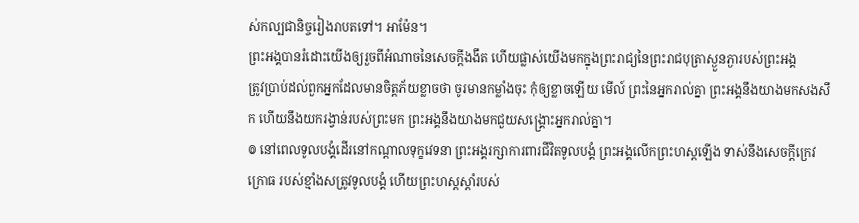ស់កល្បជានិច្ចរៀងរាបតទៅ។ អាម៉ែន។
ព្រះអង្គបានរំដោះយើងឲ្យរួចពីអំណាចនៃសេចក្តីងងឹត ហើយផ្លាស់យើងមកក្នុងព្រះរាជ្យនៃព្រះរាជបុត្រាស្ងួនភ្ងារបស់ព្រះអង្គ
ត្រូវប្រាប់ដល់ពួកអ្នកដែលមានចិត្តភ័យខ្លាចថា ចូរមានកម្លាំងចុះ កុំឲ្យខ្លាចឡើយ មើល៍ ព្រះនៃអ្នករាល់គ្នា ព្រះអង្គនឹងយាងមកសងសឹក ហើយនឹងយករង្វាន់របស់ព្រះមក ព្រះអង្គនឹងយាងមកជួយសង្គ្រោះអ្នករាល់គ្នា។
៙ នៅពេលទូលបង្គំដើរនៅកណ្ដាលទុក្ខវេទនា ព្រះអង្គរក្សាការពារជីវិតទូលបង្គំ ព្រះអង្គលើកព្រះហស្តឡើង ទាស់នឹងសេចក្ដីក្រេវក្រោធ របស់ខ្មាំងសត្រូវទូលបង្គំ ហើយព្រះហស្តស្តាំរបស់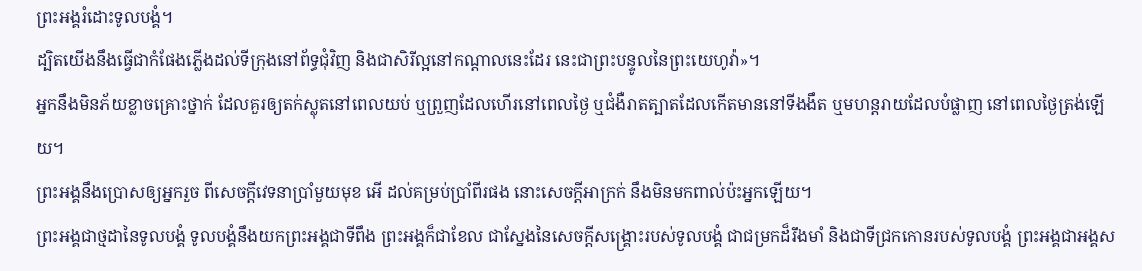ព្រះអង្គរំដោះទូលបង្គំ។
ដ្បិតយើងនឹងធ្វើជាកំផែងភ្លើងដល់ទីក្រុងនៅព័ទ្ធជុំវិញ និងជាសិរីល្អនៅកណ្ដាលនេះដែរ នេះជាព្រះបន្ទូលនៃព្រះយេហូវ៉ា»។
អ្នកនឹងមិនភ័យខ្លាចគ្រោះថ្នាក់ ដែលគួរឲ្យតក់ស្លុតនៅពេលយប់ ឬព្រួញដែលហើរនៅពេលថ្ងៃ ឬជំងឺរាតត្បាតដែលកើតមាននៅទីងងឹត ឬមហន្តរាយដែលបំផ្លាញ នៅពេលថ្ងៃត្រង់ឡើយ។
ព្រះអង្គនឹងប្រោសឲ្យអ្នករួច ពីសេចក្ដីវេទនាប្រាំមួយមុខ អើ ដល់គម្រប់ប្រាំពីរផង នោះសេចក្ដីអាក្រក់ នឹងមិនមកពាល់ប៉ះអ្នកឡើយ។
ព្រះអង្គជាថ្មដានៃទូលបង្គំ ទូលបង្គំនឹងយកព្រះអង្គជាទីពឹង ព្រះអង្គក៏ជាខែល ជាស្នែងនៃសេចក្ដីសង្គ្រោះរបស់ទូលបង្គំ ជាជម្រកដ៏រឹងមាំ និងជាទីជ្រកកោនរបស់ទូលបង្គំ ព្រះអង្គជាអង្គស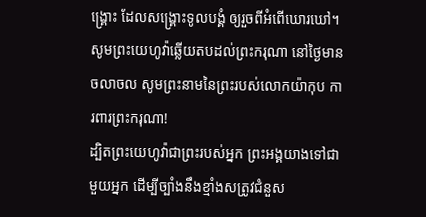ង្គ្រោះ ដែលសង្គ្រោះទូលបង្គំ ឲ្យរួចពីអំពើឃោរឃៅ។
សូមព្រះយេហូវ៉ាឆ្លើយតបដល់ព្រះករុណា នៅថ្ងៃមានចលាចល សូមព្រះនាមនៃព្រះរបស់លោកយ៉ាកុប ការពារព្រះករុណា!
ដ្បិតព្រះយេហូវ៉ាជាព្រះរបស់អ្នក ព្រះអង្គយាងទៅជាមួយអ្នក ដើម្បីច្បាំងនឹងខ្មាំងសត្រូវជំនួស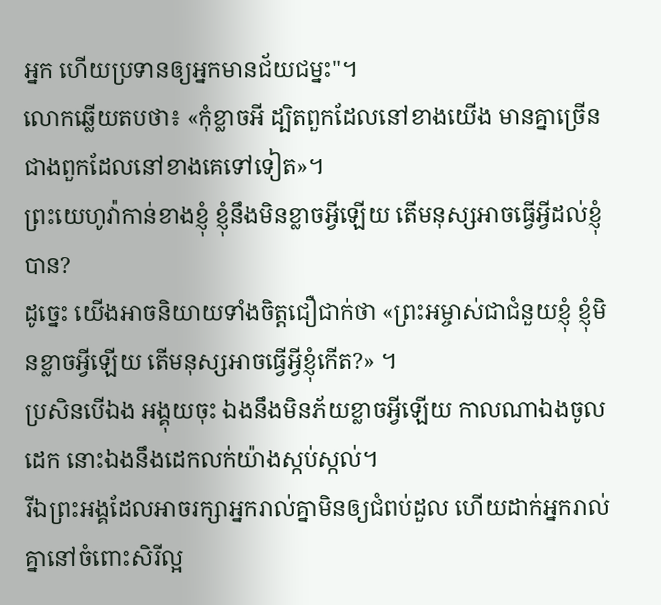អ្នក ហើយប្រទានឲ្យអ្នកមានជ័យជម្នះ"។
លោកឆ្លើយតបថា៖ «កុំខ្លាចអី ដ្បិតពួកដែលនៅខាងយើង មានគ្នាច្រើនជាងពួកដែលនៅខាងគេទៅទៀត»។
ព្រះយេហូវ៉ាកាន់ខាងខ្ញុំ ខ្ញុំនឹងមិនខ្លាចអ្វីឡើយ តើមនុស្សអាចធ្វើអ្វីដល់ខ្ញុំបាន?
ដូច្នេះ យើងអាចនិយាយទាំងចិត្តជឿជាក់ថា «ព្រះអម្ចាស់ជាជំនួយខ្ញុំ ខ្ញុំមិនខ្លាចអ្វីឡើយ តើមនុស្សអាចធ្វើអ្វីខ្ញុំកើត?» ។
ប្រសិនបើឯង អង្គុយចុះ ឯងនឹងមិនភ័យខ្លាចអ្វីឡើយ កាលណាឯងចូលដេក នោះឯងនឹងដេកលក់យ៉ាងស្កប់ស្កល់។
រីឯព្រះអង្គដែលអាចរក្សាអ្នករាល់គ្នាមិនឲ្យជំពប់ដួល ហើយដាក់អ្នករាល់គ្នានៅចំពោះសិរីល្អ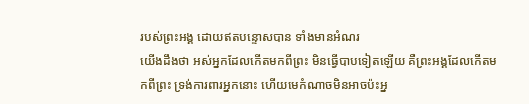របស់ព្រះអង្គ ដោយឥតបន្ទោសបាន ទាំងមានអំណរ
យើងដឹងថា អស់អ្នកដែលកើតមកពីព្រះ មិនធ្វើបាបទៀតឡើយ គឺព្រះអង្គដែលកើតមកពីព្រះ ទ្រង់ការពារអ្នកនោះ ហើយមេកំណាចមិនអាចប៉ះអ្ន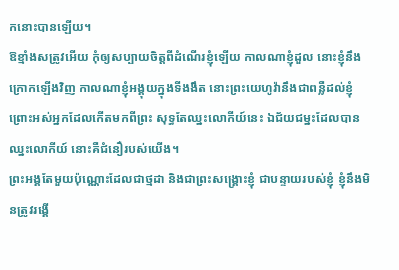កនោះបានឡើយ។
ឱខ្មាំងសត្រូវអើយ កុំឲ្យសប្បាយចិត្តពីដំណើរខ្ញុំឡើយ កាលណាខ្ញុំដួល នោះខ្ញុំនឹងក្រោកឡើងវិញ កាលណាខ្ញុំអង្គុយក្នុងទីងងឹត នោះព្រះយេហូវ៉ានឹងជាពន្លឺដល់ខ្ញុំ
ព្រោះអស់អ្នកដែលកើតមកពីព្រះ សុទ្ធតែឈ្នះលោកីយ៍នេះ ឯជ័យជម្នះដែលបានឈ្នះលោកីយ៍ នោះគឺជំនឿរបស់យើង។
ព្រះអង្គតែមួយប៉ុណ្ណោះដែលជាថ្មដា និងជាព្រះសង្គ្រោះខ្ញុំ ជាបន្ទាយរបស់ខ្ញុំ ខ្ញុំនឹងមិនត្រូវរង្គើ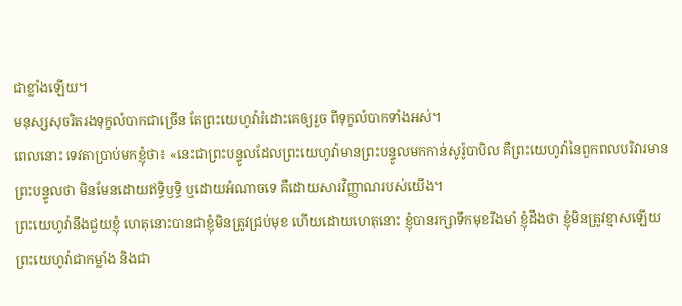ជាខ្លាំងឡើយ។
មនុស្សសុចរិតរងទុក្ខលំបាកជាច្រើន តែព្រះយេហូវ៉ារំដោះគេឲ្យរួច ពីទុក្ខលំបាកទាំងអស់។
ពេលនោះ ទេវតាប្រាប់មកខ្ញុំថា៖ «នេះជាព្រះបន្ទូលដែលព្រះយេហូវ៉ាមានព្រះបន្ទូលមកកាន់សូរ៉ូបាបិល គឺព្រះយេហូវ៉ានៃពួកពលបរិវារមានព្រះបន្ទូលថា មិនមែនដោយឥទ្ធិឫទ្ធិ ឬដោយអំណាចទេ គឺដោយសារវិញ្ញាណរបស់យើង។
ព្រះយេហូវ៉ានឹងជួយខ្ញុំ ហេតុនោះបានជាខ្ញុំមិនត្រូវជ្រប់មុខ ហើយដោយហេតុនោះ ខ្ញុំបានរក្សាទឹកមុខរឹងមាំ ខ្ញុំដឹងថា ខ្ញុំមិនត្រូវខ្មាសឡើយ
ព្រះយេហូវ៉ាជាកម្លាំង និងជា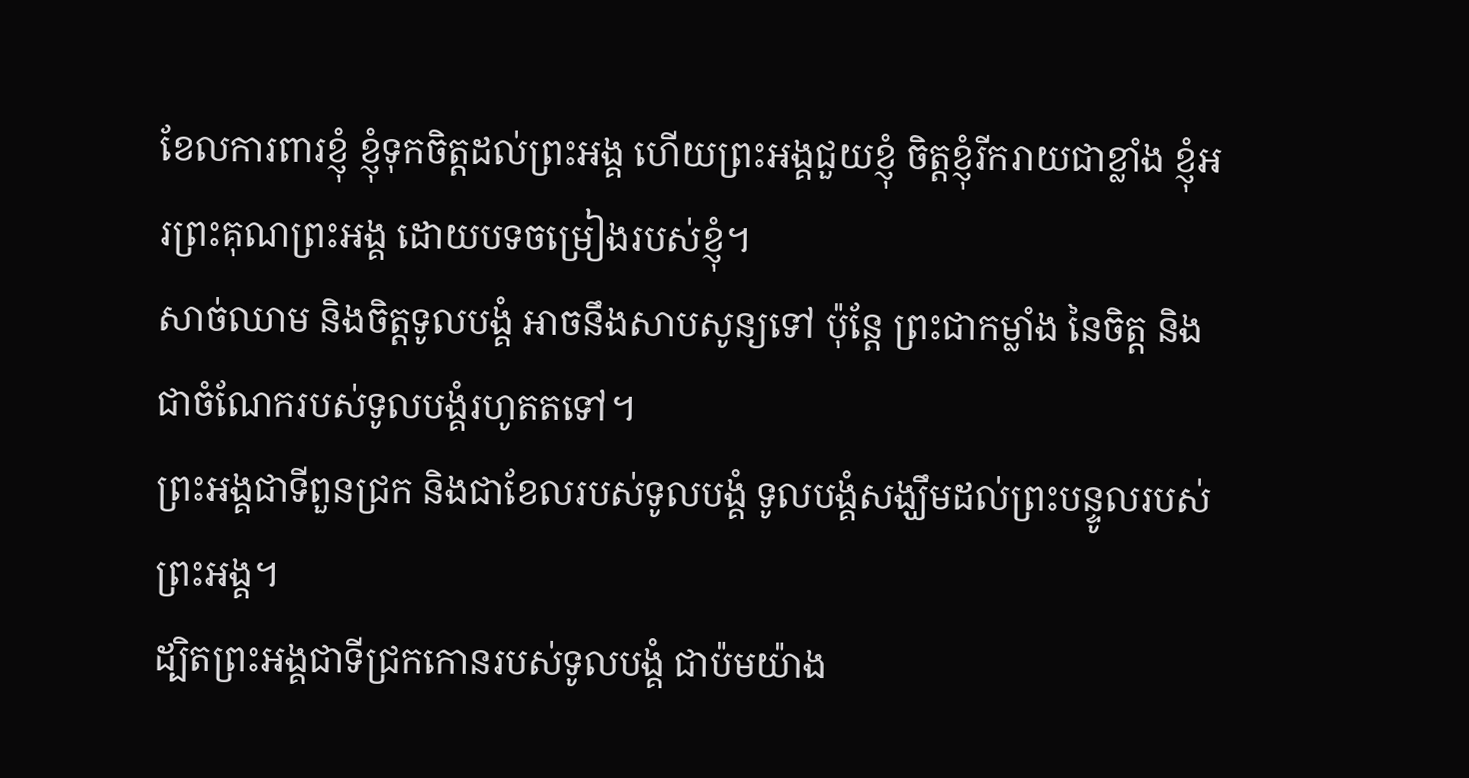ខែលការពារខ្ញុំ ខ្ញុំទុកចិត្តដល់ព្រះអង្គ ហើយព្រះអង្គជួយខ្ញុំ ចិត្តខ្ញុំរីករាយជាខ្លាំង ខ្ញុំអរព្រះគុណព្រះអង្គ ដោយបទចម្រៀងរបស់ខ្ញុំ។
សាច់ឈាម និងចិត្តទូលបង្គំ អាចនឹងសាបសូន្យទៅ ប៉ុន្តែ ព្រះជាកម្លាំង នៃចិត្ត និងជាចំណែករបស់ទូលបង្គំរហូតតទៅ។
ព្រះអង្គជាទីពួនជ្រក និងជាខែលរបស់ទូលបង្គំ ទូលបង្គំសង្ឃឹមដល់ព្រះបន្ទូលរបស់ព្រះអង្គ។
ដ្បិតព្រះអង្គជាទីជ្រកកោនរបស់ទូលបង្គំ ជាប៉មយ៉ាង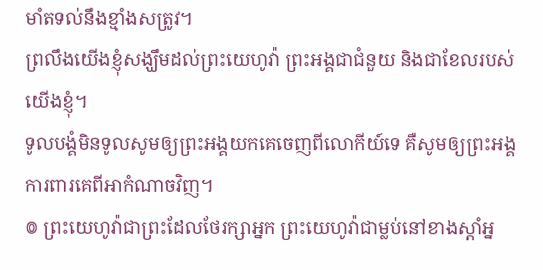មាំតទល់នឹងខ្មាំងសត្រូវ។
ព្រលឹងយើងខ្ញុំសង្ឃឹមដល់ព្រះយេហូវ៉ា ព្រះអង្គជាជំនួយ និងជាខែលរបស់យើងខ្ញុំ។
ទូលបង្គំមិនទូលសូមឲ្យព្រះអង្គយកគេចេញពីលោកីយ៍ទេ គឺសូមឲ្យព្រះអង្គការពារគេពីអាកំណាចវិញ។
៙ ព្រះយេហូវ៉ាជាព្រះដែលថែរក្សាអ្នក ព្រះយេហូវ៉ាជាម្លប់នៅខាងស្តាំអ្ន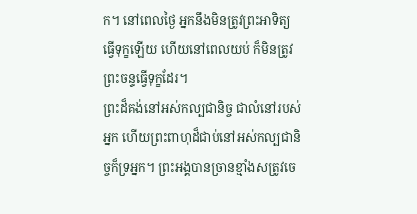ក។ នៅពេលថ្ងៃ អ្នកនឹងមិនត្រូវព្រះអាទិត្យ ធ្វើទុក្ខឡើយ ហើយនៅពេលយប់ ក៏មិនត្រូវព្រះចន្ទធ្វើទុក្ខដែរ។
ព្រះដ៏គង់នៅអស់កល្បជានិច្ច ជាលំនៅរបស់អ្នក ហើយព្រះពាហុដ៏ជាប់នៅអស់កល្បជានិច្ចក៏ទ្រអ្នក។ ព្រះអង្គបានច្រានខ្មាំងសត្រូវចេ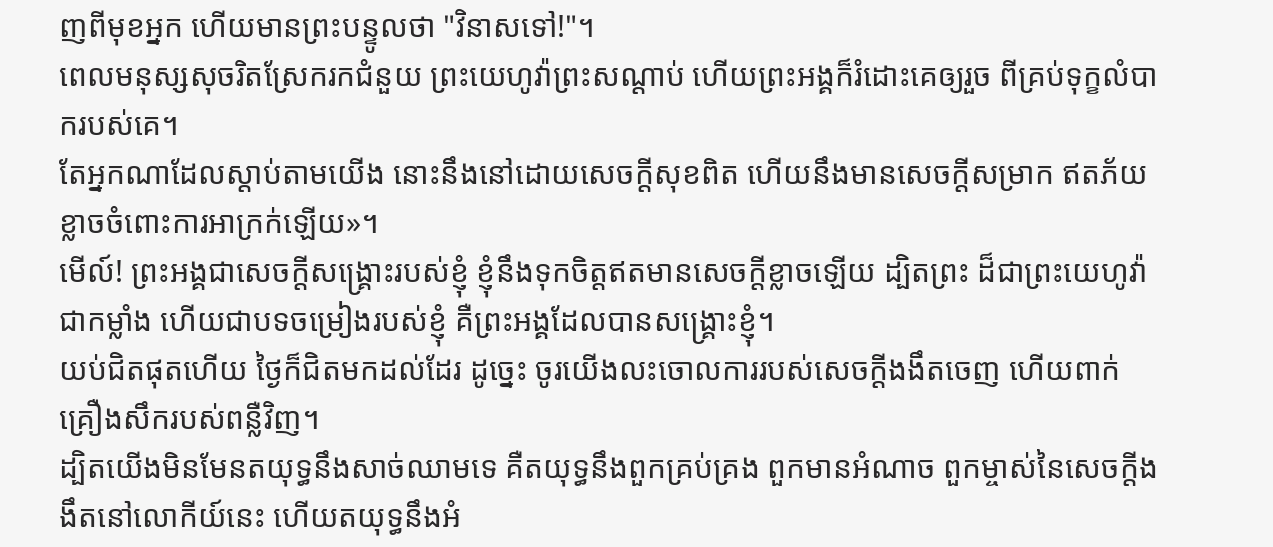ញពីមុខអ្នក ហើយមានព្រះបន្ទូលថា "វិនាសទៅ!"។
ពេលមនុស្សសុចរិតស្រែករកជំនួយ ព្រះយេហូវ៉ាព្រះសណ្ដាប់ ហើយព្រះអង្គក៏រំដោះគេឲ្យរួច ពីគ្រប់ទុក្ខលំបាករបស់គេ។
តែអ្នកណាដែលស្តាប់តាមយើង នោះនឹងនៅដោយសេចក្ដីសុខពិត ហើយនឹងមានសេចក្ដីសម្រាក ឥតភ័យខ្លាចចំពោះការអាក្រក់ឡើយ»។
មើល៍! ព្រះអង្គជាសេចក្ដីសង្គ្រោះរបស់ខ្ញុំ ខ្ញុំនឹងទុកចិត្តឥតមានសេចក្ដីខ្លាចឡើយ ដ្បិតព្រះ ដ៏ជាព្រះយេហូវ៉ា ជាកម្លាំង ហើយជាបទចម្រៀងរបស់ខ្ញុំ គឺព្រះអង្គដែលបានសង្គ្រោះខ្ញុំ។
យប់ជិតផុតហើយ ថ្ងៃក៏ជិតមកដល់ដែរ ដូច្នេះ ចូរយើងលះចោលការរបស់សេចក្តីងងឹតចេញ ហើយពាក់គ្រឿងសឹករបស់ពន្លឺវិញ។
ដ្បិតយើងមិនមែនតយុទ្ធនឹងសាច់ឈាមទេ គឺតយុទ្ធនឹងពួកគ្រប់គ្រង ពួកមានអំណាច ពួកម្ចាស់នៃសេចក្តីងងឹតនៅលោកីយ៍នេះ ហើយតយុទ្ធនឹងអំ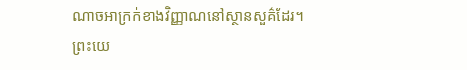ណាចអាក្រក់ខាងវិញ្ញាណនៅស្ថានសួគ៌ដែរ។
ព្រះយេ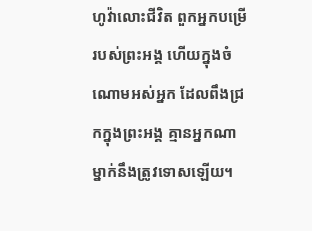ហូវ៉ាលោះជីវិត ពួកអ្នកបម្រើរបស់ព្រះអង្គ ហើយក្នុងចំណោមអស់អ្នក ដែលពឹងជ្រកក្នុងព្រះអង្គ គ្មានអ្នកណាម្នាក់នឹងត្រូវទោសឡើយ។